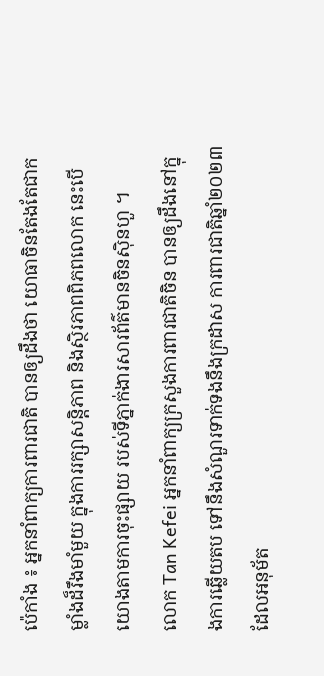ប៉េកាំង ៖ អ្នកនាំពាក្យការពារជាតិ បានឲ្យដឹងថា យោធាចិនតែងតែជាកម្លាំងដ៏រឹងមាំមួយ ក្នុងការរក្សាសន្តិភាព និងស្ថិរភាពពិភពលោក នេះបើយោងតាមការចុះផ្សាយ របស់ទីភ្នាក់ងារសារព័ត៌មានចិនស៊ិនហួ ។
លោក Tan Kefei អ្នកនាំពាក្យក្រសួងការពារជាតិចិន បានឲ្យដឹងនៅក្នុងការឆ្លើយតប ទៅនឹងសំណួរទាក់ទងនឹងក្រដាស ការពារជាតិឆ្នាំ២០២៣ ដែលអនុម័ត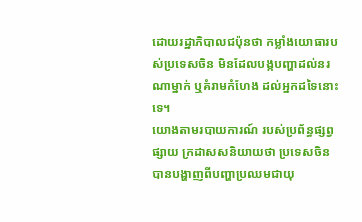ដោយរដ្ឋាភិបាលជប៉ុនថា កម្លាំងយោធារបស់ប្រទេសចិន មិនដែលបង្កបញ្ហាដល់នរណាម្នាក់ ឬគំរាមកំហែង ដល់អ្នកដទៃនោះទេ។
យោងតាមរបាយការណ៍ របស់ប្រព័ន្ធផ្សព្វផ្សាយ ក្រដាសសនិយាយថា ប្រទេសចិន បានបង្ហាញពីបញ្ហាប្រឈមជាយុ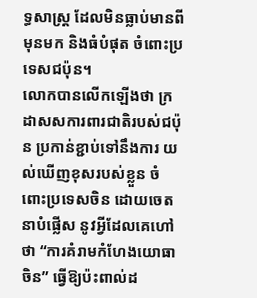ទ្ធសាស្ត្រ ដែលមិនធ្លាប់មានពីមុនមក និងធំបំផុត ចំពោះប្រទេសជប៉ុន។
លោកបានលើកឡើងថា ក្រដាសសការពារជាតិរបស់ជប៉ុន ប្រកាន់ខ្ជាប់ទៅនឹងការ យល់ឃើញខុសរបស់ខ្លួន ចំពោះប្រទេសចិន ដោយចេតនាបំផ្លើស នូវអ្វីដែលគេហៅថា “ការគំរាមកំហែងយោធាចិន” ធ្វើឱ្យប៉ះពាល់ដ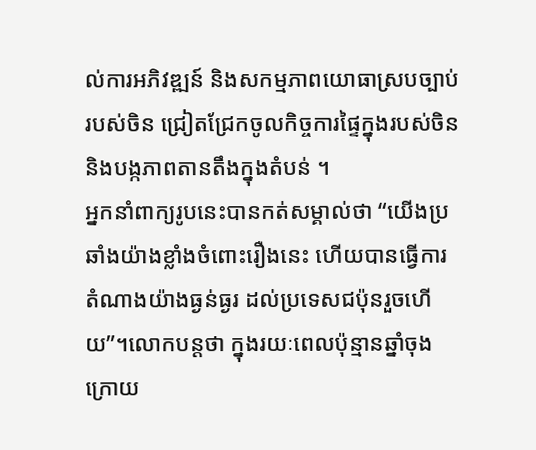ល់ការអភិវឌ្ឍន៍ និងសកម្មភាពយោធាស្របច្បាប់របស់ចិន ជ្រៀតជ្រែកចូលកិច្ចការផ្ទៃក្នុងរបស់ចិន និងបង្កភាពតានតឹងក្នុងតំបន់ ។
អ្នកនាំពាក្យរូបនេះបានកត់សម្គាល់ថា “យើងប្រឆាំងយ៉ាងខ្លាំងចំពោះរឿងនេះ ហើយបានធ្វើការតំណាងយ៉ាងធ្ងន់ធ្ងរ ដល់ប្រទេសជប៉ុនរួចហើយ”។លោកបន្ដថា ក្នុងរយៈពេលប៉ុន្មានឆ្នាំចុងក្រោយ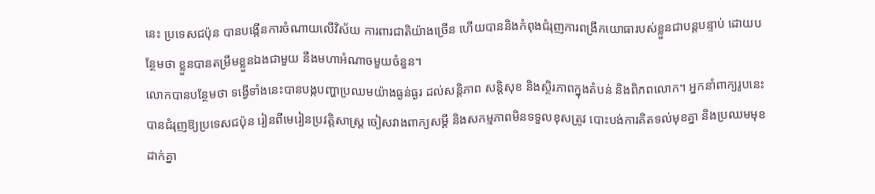នេះ ប្រទេសជប៉ុន បានបង្កើនការចំណាយលើវិស័យ ការពារជាតិយ៉ាងច្រើន ហើយបាននិងកំពុងជំរុញការពង្រីកយោធារបស់ខ្លួនជាបន្តបន្ទាប់ ដោយបន្ថែមថា ខ្លួនបានតម្រឹមខ្លួនឯងជាមួយ នឹងមហាអំណាចមួយចំនួន។
លោកបានបន្ថែមថា ទង្វើទាំងនេះបានបង្កបញ្ហាប្រឈមយ៉ាងធ្ងន់ធ្ងរ ដល់សន្តិភាព សន្តិសុខ និងស្ថិរភាពក្នុងតំបន់ និងពិភពលោក។ អ្នកនាំពាក្យរូបនេះបានជំរុញឱ្យប្រទេសជប៉ុន រៀនពីមេរៀនប្រវត្តិសាស្ត្រ ចៀសវាងពាក្យសម្ដី និងសកម្មភាពមិនទទួលខុសត្រូវ បោះបង់ការគិតទល់មុខគ្នា និងប្រឈមមុខដាក់គ្នា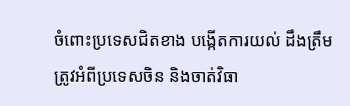ចំពោះប្រទេសជិតខាង បង្កើតការយល់ ដឹងត្រឹមត្រូវអំពីប្រទេសចិន និងចាត់វិធា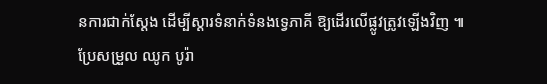នការជាក់ស្តែង ដើម្បីស្ដារទំនាក់ទំនងទ្វេភាគី ឱ្យដើរលើផ្លូវត្រូវឡើងវិញ ៕
ប្រែសម្រួល ឈូក បូរ៉ា